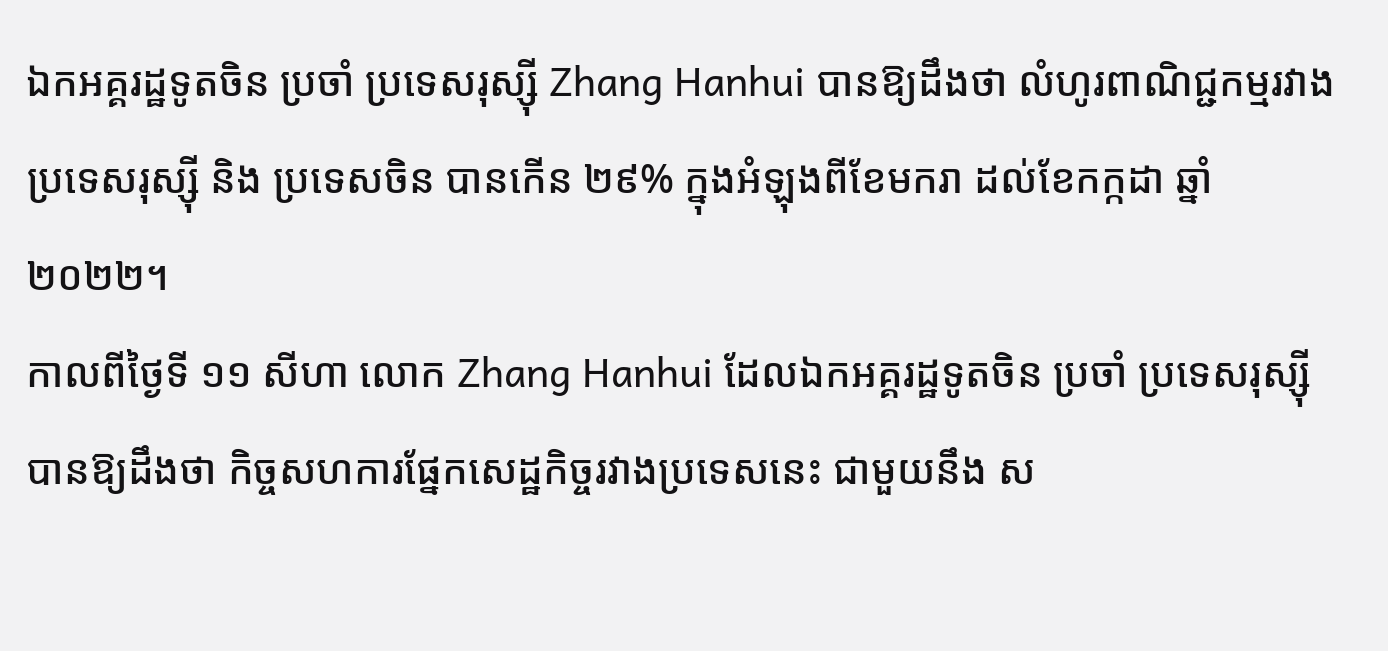ឯកអគ្គរដ្ឋទូតចិន ប្រចាំ ប្រទេសរុស្ស៊ី Zhang Hanhui បានឱ្យដឹងថា លំហូរពាណិជ្ជកម្មរវាង ប្រទេសរុស្ស៊ី និង ប្រទេសចិន បានកើន ២៩% ក្នុងអំឡុងពីខែមករា ដល់ខែកក្កដា ឆ្នាំ ២០២២។
កាលពីថ្ងៃទី ១១ សីហា លោក Zhang Hanhui ដែលឯកអគ្គរដ្ឋទូតចិន ប្រចាំ ប្រទេសរុស្ស៊ី បានឱ្យដឹងថា កិច្ចសហការផ្នែកសេដ្ឋកិច្ចរវាងប្រទេសនេះ ជាមួយនឹង ស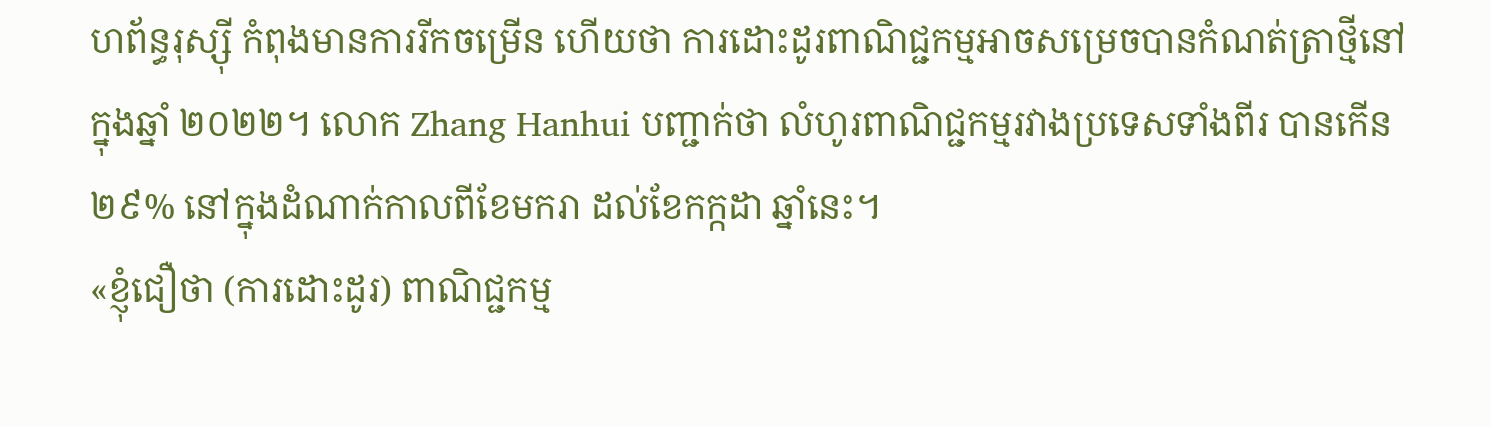ហព័ន្ធរុស្ស៊ី កំពុងមានការរីកចម្រើន ហើយថា ការដោះដូរពាណិជ្ជកម្មអាចសម្រេចបានកំណត់ត្រាថ្មីនៅក្នុងឆ្នាំ ២០២២។ លោក Zhang Hanhui បញ្ជាក់ថា លំហូរពាណិជ្ជកម្មរវាងប្រទេសទាំងពីរ បានកើន ២៩% នៅក្នុងដំណាក់កាលពីខែមករា ដល់ខែកក្កដា ឆ្នាំនេះ។
«ខ្ញុំជឿថា (ការដោះដូរ) ពាណិជ្ជកម្ម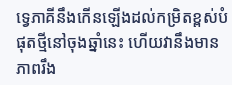ទ្វេភាគីនឹងកើនឡើងដល់កម្រិតខ្ពស់បំផុតថ្មីនៅចុងឆ្នាំនេះ ហើយវានឹងមានភាពរឹង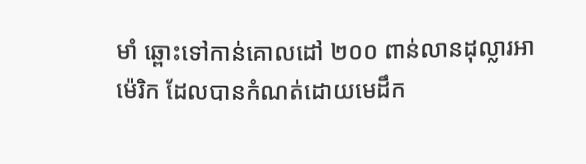មាំ ឆ្ពោះទៅកាន់គោលដៅ ២០០ ពាន់លានដុល្លារអាម៉េរិក ដែលបានកំណត់ដោយមេដឹក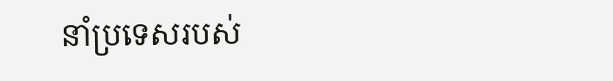នាំប្រទេសរបស់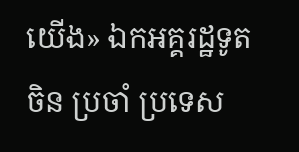យើង» ឯកអគ្គរដ្ឋទូតចិន ប្រចាំ ប្រទេស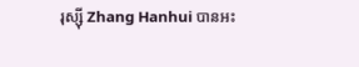រុស្ស៊ី Zhang Hanhui បានអះ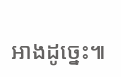អាងដូច្នេះ៕